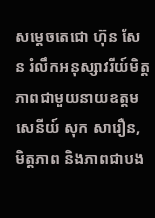សម្តេចតេជោ ហ៊ុន សែន រំលឹកអនុស្សាវរីយ៍មិត្តភាពជាមួយនាយឧត្តមសេនីយ៍ សុក សារឿន, មិត្តភាព និងភាពជាបង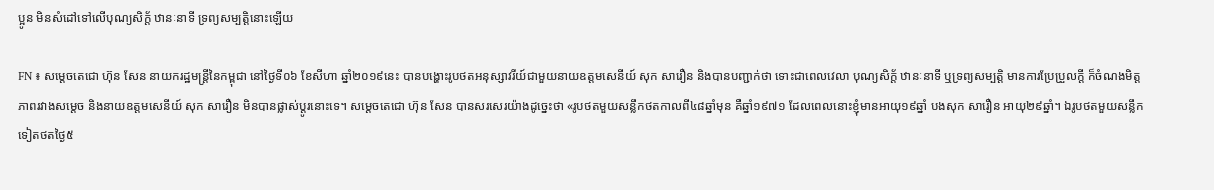ប្អូន មិនសំដៅទៅលើបុណ្យសិក្ត័ ឋានៈនាទី ទ្រព្យសម្បត្តិនោះឡើយ

FN ៖ សម្តេចតេជោ ហ៊ុន សែន នាយករដ្ឋមន្ត្រីនៃកម្ពុជា នៅថ្ងៃទី០៦ ខែសីហា ឆ្នាំ២០១៩នេះ បានបង្ហោះរូបថតអនុស្សាវរីយ៍ជាមួយនាយឧត្តមសេនីយ៍ សុក សារឿន និងបានបញ្ជាក់ថា ទោះជាពេលវេលា បុណ្យសិក្ត័ ឋានៈនាទី ឬទ្រព្យសម្បត្តិ មានការប្រែប្រួលក្តី ក៏ចំណងមិត្តភាពរវាងសម្តេច និងនាយឧត្តមសេនីយ៍ សុក សារឿន មិនបានផ្លាស់ប្តូរនោះទេ។ សម្តេចតេជោ ហ៊ុន សែន បានសរសេរយ៉ាងដូច្នេះថា «រូបថតមួយសន្លឹកថតកាលពី៤៨ឆ្នាំមុន គឺឆ្នាំ១៩៧១ ដែលពេលនោះខ្ញុំមានអាយុ១៩ឆ្នាំ បងសុក សារឿន អាយុ២៩ឆ្នាំ។ ឯរូបថតមួយសន្លឹកទៀតថតថ្ងៃ៥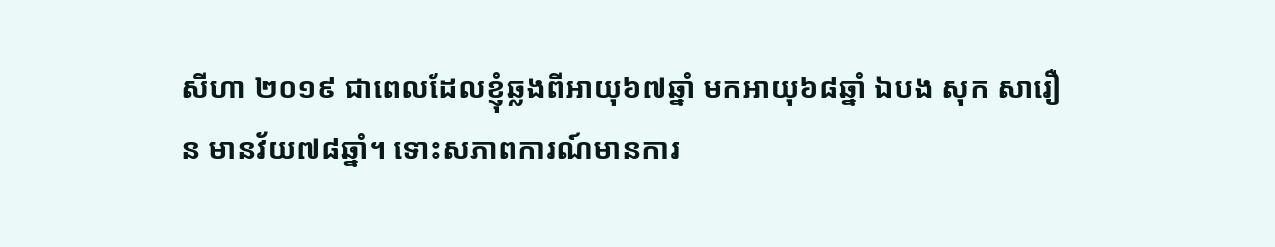សីហា ២០១៩ ជាពេលដែលខ្ញុំឆ្លងពីអាយុ៦៧ឆ្នាំ មកអាយុ៦៨ឆ្នាំ ឯបង សុក សារឿន មានវ័យ៧៨ឆ្នាំ។ ទោះសភាពការណ៍មានការ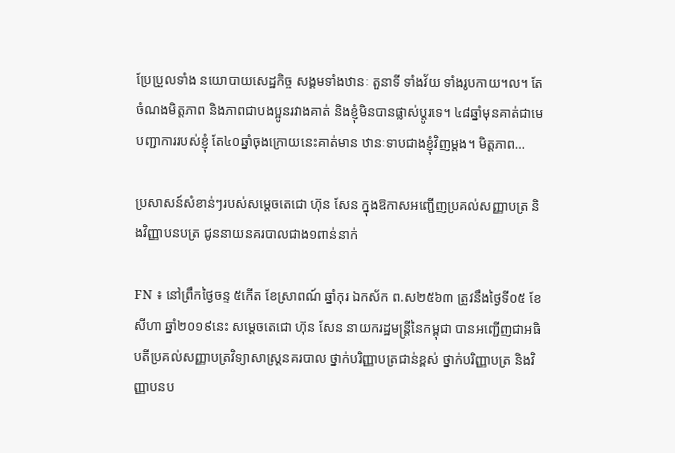ប្រែប្រួលទាំង នយោបាយសេដ្ឋកិច្ច សង្គមទាំងឋានៈ តួនាទី ទាំងវ័យ ទាំងរូបកាយ។ល។ តែចំណងមិត្តភាព និងភាពជាបងប្អូនរវាងគាត់ និងខ្ញុំមិនបានផ្លាស់ប្តូរទេ។ ៤៨ឆ្នាំមុនគាត់ជាមេបញ្ជាការរបស់ខ្ញុំ តែ៤០ឆ្នាំចុងក្រោយនេះគាត់មាន ឋានៈទាបជាងខ្ញុំវិញម្តង។ មិត្តភាព…

ប្រសាសន៍សំខាន់ៗរបស់សម្តេចតេជោ ហ៊ុន សែន ក្នុងឱកាសអញ្ជើញប្រគល់សញ្ញាបត្រ និងវិញ្ញាបនបត្រ ជូននាយនគរបាលជាង១ពាន់នាក់

FN ៖ នៅព្រឹកថ្ងៃចន្ទ ៥កើត ខែស្រាពណ៍ ឆ្នាំកុរ ឯកស័ក ព.ស២៥៦៣ ត្រូវនឹងថ្ងៃទី០៥ ខែសីហា ឆ្នាំ២០១៩នេះ សម្តេចតេជោ ហ៊ុន សែន នាយករដ្ឋមន្ត្រីនៃកម្ពុជា បានអញ្ជើញជាអធិបតីប្រគល់សញ្ញាបត្រវិទ្យាសាស្រ្ដនគរបាល ថ្នាក់បរិញ្ញាបត្រជាន់ខ្ពស់ ថ្នាក់បរិញ្ញាបត្រ និងវិញ្ញាបនប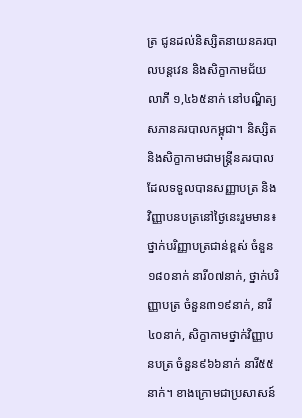ត្រ ជូនដល់និស្សិតនាយនគរបាលបន្តវេន និងសិក្ខាកាមជ័យលាភី ១,៤៦៥នាក់ នៅបណ្ឌិត្យសភានគរបាលកម្ពុជា។ និស្សិត និងសិក្ខាកាមជាមន្ត្រីនគរបាលដែលទទួលបានសញ្ញាបត្រ និងវិញ្ញាបនបត្រនៅថ្ងៃនេះរួមមាន៖ ថ្នាក់បរិញ្ញាបត្រជាន់ខ្ពស់ ចំនួន១៨០នាក់ នារី០៧នាក់, ថ្នាក់បរិញ្ញាបត្រ ចំនួន៣១៩នាក់, នារី៤០នាក់, សិក្ខាកាមថ្នាក់វិញ្ញាបនបត្រ ចំនួន៩៦៦នាក់ នារី៥៥នាក់។ ខាងក្រោមជាប្រសាសន៍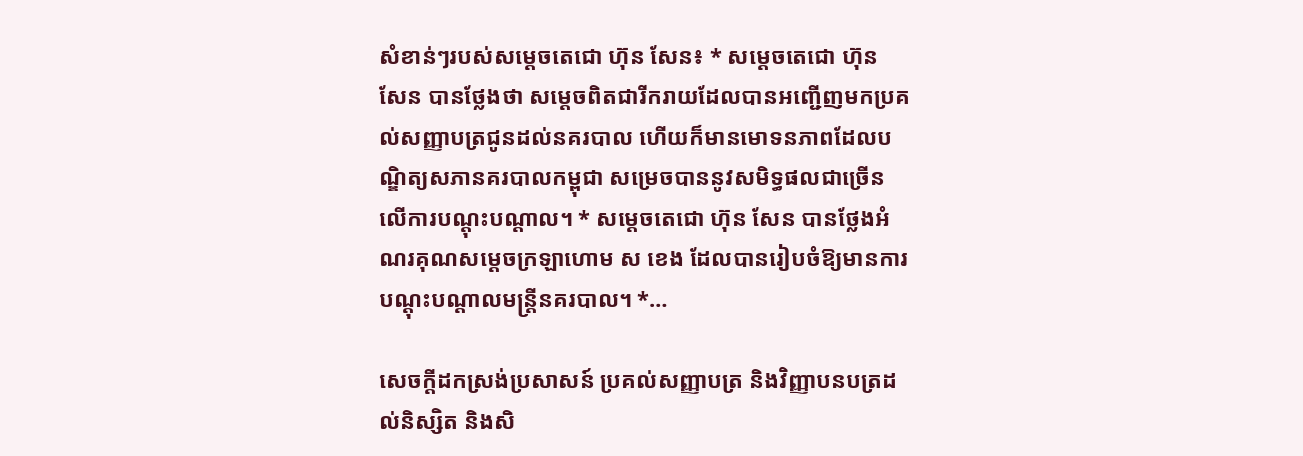សំខាន់ៗរបស់សម្តេចតេជោ ហ៊ុន សែន៖ * សម្តេចតេជោ ហ៊ុន សែន បានថ្លែងថា សម្តេចពិតជារីករាយដែលបានអញ្ជើញមកប្រគល់សញ្ញាបត្រជូនដល់នគរបាល ហើយក៏មានមោទនភាពដែលបណ្ឌិត្យសភានគរបាលកម្ពុជា សម្រេចបាននូវសមិទ្ធផលជាច្រើនលើការបណ្តុះបណ្តាល។ * សម្តេចតេជោ ហ៊ុន សែន បានថ្លែងអំណរគុណសម្តេចក្រឡាហោម ស ខេង ដែលបានរៀបចំឱ្យមានការបណ្តុះបណ្តាលមន្ត្រីនគរបាល។ *…

សេចក្តីដកស្រង់ប្រសាសន៍ ប្រគល់សញ្ញាបត្រ និងវិញ្ញាបនបត្រដល់និស្សិត និងសិ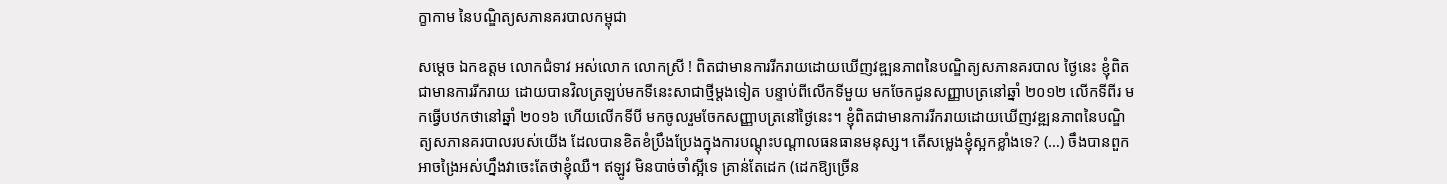ក្ខាកាម នៃបណ្ឌិត្យសភានគរបាលកម្ពុជា

សម្តេច ឯកឧត្តម លោកជំទាវ អស់លោក លោកស្រី ! ពិតជាមានការរីករាយដោយឃើញវឌ្ឍនភាពនៃបណ្ឌិត្យសភានគរបាល ថ្ងៃនេះ ខ្ញុំពិតជាមានការរីករាយ ដោយបានវិលត្រឡប់មកទីនេះសាជាថ្មីម្តងទៀត បន្ទាប់ពីលើកទីមួយ មកចែកជូនសញ្ញាបត្រនៅឆ្នាំ ២០១២ លើកទីពីរ មកធ្វើបឋកថានៅឆ្នាំ ២០១៦ ហើយលើកទីបី មកចូលរួមចែកសញ្ញាបត្រនៅថ្ងៃនេះ។ ខ្ញុំពិតជាមានការរីករាយដោយឃើញវឌ្ឍនភាពនៃបណ្ឌិត្យសភានគរបាលរបស់យើង ដែលបានខិតខំប្រឹងប្រែងក្នុងការបណ្តុះបណ្តាលធនធានមនុស្ស។ តើសម្លេងខ្ញុំស្អកខ្លាំងទេ? (…) ចឹងបានពួកអាចង្រៃអស់ហ្នឹងវាចេះតែថាខ្ញុំឈឺ។ ឥឡូវ មិនបាច់ចាំស្អីទេ គ្រាន់តែដេក (ដេកឱ្យច្រើន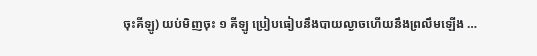ចុះគីឡូ) យប់មិញចុះ ១ គីឡូ ប្រៀបធៀបនឹងបាយល្ងាចហើយនឹងព្រលឹមឡើង …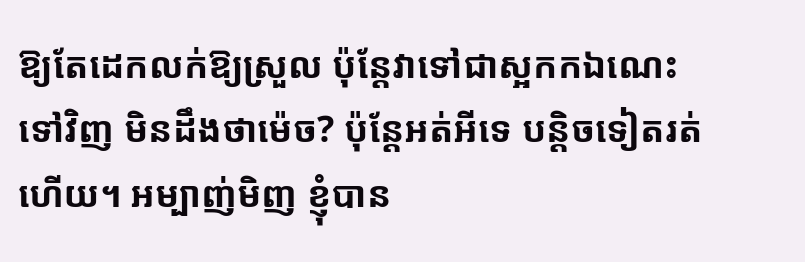ឱ្យតែដេកលក់ឱ្យស្រួល ប៉ុន្តែវាទៅជាស្អកកឯណេះទៅវិញ មិនដឹងថាម៉េច? ប៉ុន្តែអត់អីទេ បន្តិចទៀតរត់ហើយ។ អម្បាញ់មិញ ខ្ញុំបាន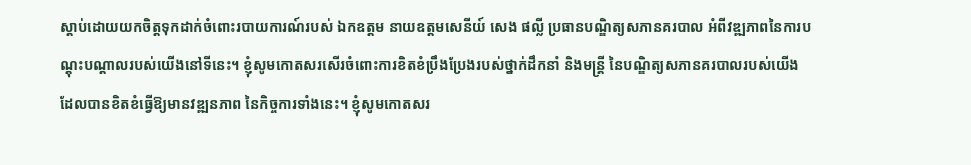ស្តាប់ដោយយកចិត្តទុកដាក់ចំពោះរបាយការណ៍របស់ ឯកឧត្តម នាយឧត្តមសេនីយ៍ សេង ផល្លី ប្រធានបណ្ឌិត្យសភានគរបាល អំពីវឌ្ឍភាពនៃការបណ្តុះបណ្តាលរបស់យើងនៅទីនេះ។ ខ្ញុំសូមកោតសរសើរចំពោះការខិតខំប្រឹងប្រែងរបស់ថ្នាក់ដឹកនាំ និងមន្ត្រី នៃបណ្ឌិត្យសភានគរបាលរបស់យើង ដែលបានខិតខំធ្វើឱ្យមានវឌ្ឍនភាព នៃកិច្ចការទាំងនេះ។ ខ្ញុំសូមកោតសរ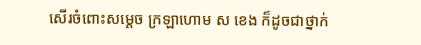សើរចំពោះសម្តេច ក្រឡាហោម ស ខេង ក៏ដូចជាថ្នាក់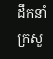ដឹកនាំក្រសួ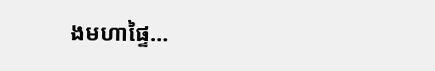ងមហាផ្ទៃ…